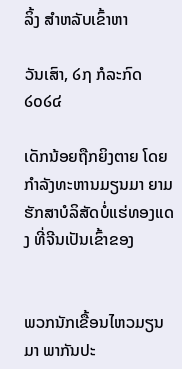ລິ້ງ ສຳຫລັບເຂົ້າຫາ

ວັນເສົາ, ໒໗ ກໍລະກົດ ໒໐໒໔

ເດັກນ້ອຍຖືກຍິງຕາຍ ໂດຍກຳລັງທະຫານມຽນມາ ຍາມຮັກສາບໍລິສັດບໍ່ແຮ່ທອງແດງ ທີ່ຈີນເປັນເຂົ້າຂອງ


ພວກນັກເຂື້ອນໄຫວມຽນມາ ພາກັນປະ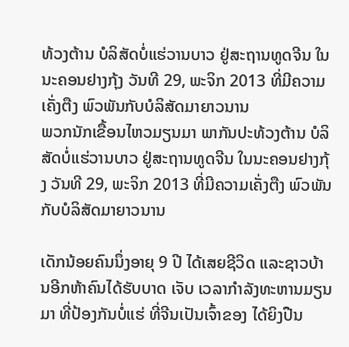ທ້ວງຕ້ານ ບໍລິສັດບໍ່ແຮ່ວານບາວ ຢູ່ສະຖານທູດຈີນ ໃນນະຄອນຢາງກຸ້ງ ວັນທີ 29, ພະຈິກ 2013 ທີ່ມີຄວາມເຄັ່ງຕືງ ພົວພັນກັບບໍລິສັດມາຍາວນານ
ພວກນັກເຂື້ອນໄຫວມຽນມາ ພາກັນປະທ້ວງຕ້ານ ບໍລິສັດບໍ່ແຮ່ວານບາວ ຢູ່ສະຖານທູດຈີນ ໃນນະຄອນຢາງກຸ້ງ ວັນທີ 29, ພະຈິກ 2013 ທີ່ມີຄວາມເຄັ່ງຕືງ ພົວພັນກັບບໍລິສັດມາຍາວນານ

ເດັກນ້ອຍຄົນນຶ່ງອາຍຸ 9 ປີ ໄດ້ເສຍຊີວິດ ແລະຊາວບ້ານອີກຫ້າຄົນໄດ້ຮັບບາດ ເຈັບ ເວລາກຳລັງທະຫານມຽນມາ ທີ່ປ້ອງກັນບໍ່ແຮ່ ທີ່ຈີນເປັນເຈົ້າຂອງ ໄດ້ຍິງປືນ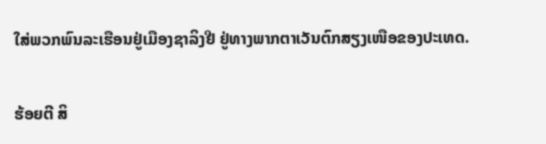ໃສ່ພວກພົນລະເຮືອນຢູ່ເມືອງຊາລິງຢີ ຢູ່ທາງພາກຕາເວັນຕົກສຽງເໜືອຂອງປະເທດ.

ຮ້ອຍຕີ ສິ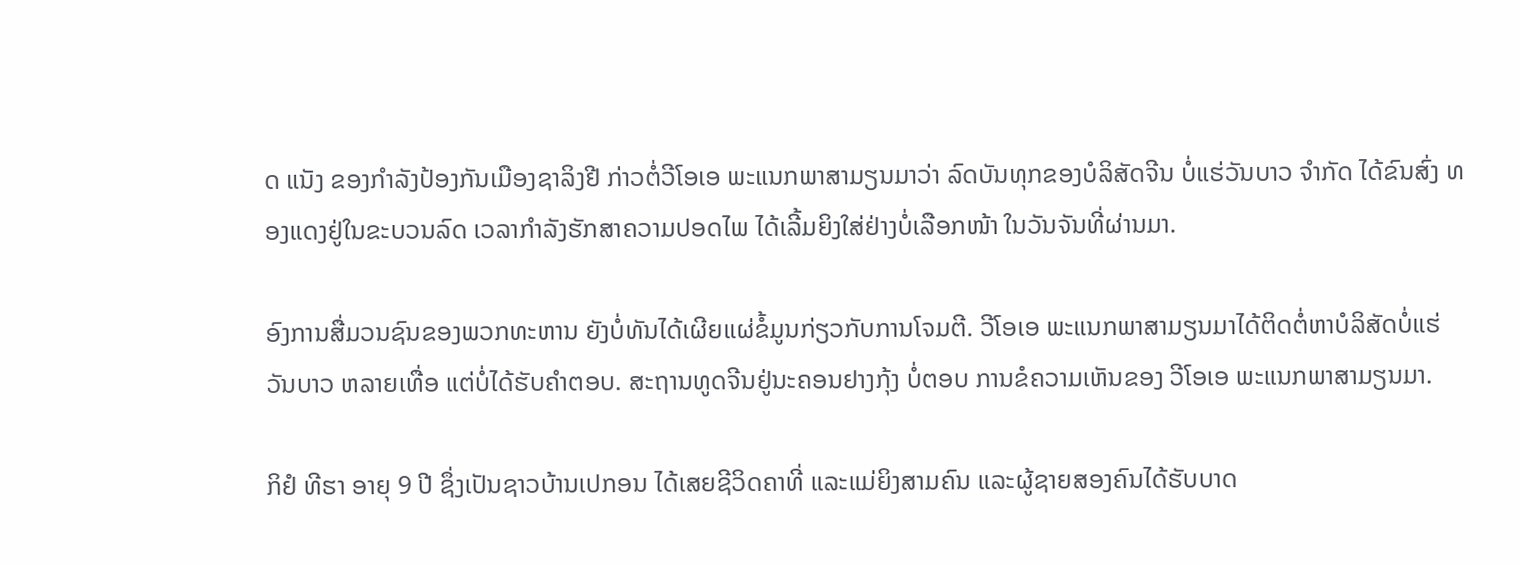ດ ແນັງ ຂອງກຳລັງປ້ອງກັນເມືອງຊາລິງຢີ ກ່າວຕໍ່ວີໂອເອ ພະແນກພາສາມຽນມາວ່າ ລົດບັນທຸກຂອງບໍລິສັດຈີນ ບໍ່ແຮ່ວັນບາວ ຈຳກັດ ໄດ້ຂົນສົ່ງ ທອງແດງຢູ່ໃນຂະບວນລົດ ເວລາກຳລັງຮັກສາຄວາມປອດໄພ ໄດ້ເລີ້ມຍິງໃສ່ຢ່າງບໍ່ເລືອກໜ້າ ໃນວັນຈັນທີ່ຜ່ານມາ.

ອົງການສື່ມວນຊົນຂອງພວກທະຫານ ຍັງບໍ່ທັນໄດ້ເຜີຍແຜ່ຂໍ້ມູນກ່ຽວກັບການໂຈມຕີ. ວີໂອເອ ພະແນກພາສາມຽນມາໄດ້ຕິດຕໍ່ຫາບໍລິສັດບໍ່ແຮ່ວັນບາວ ຫລາຍເທື່ອ ແຕ່ບໍ່ໄດ້ຮັບຄຳຕອບ. ສະຖານທູດຈີນຢູ່ນະຄອນຢາງກຸ້ງ ບໍ່ຕອບ ການຂໍຄວາມເຫັນຂອງ ວີໂອເອ ພະແນກພາສາມຽນມາ.

ກິຢໍ ທີຮາ ອາຍຸ 9 ປີ ຊຶ່ງເປັນຊາວບ້ານເປກອນ ໄດ້ເສຍຊີວິດຄາທີ່ ແລະແມ່ຍິງສາມຄົນ ແລະຜູ້ຊາຍສອງຄົນໄດ້ຮັບບາດ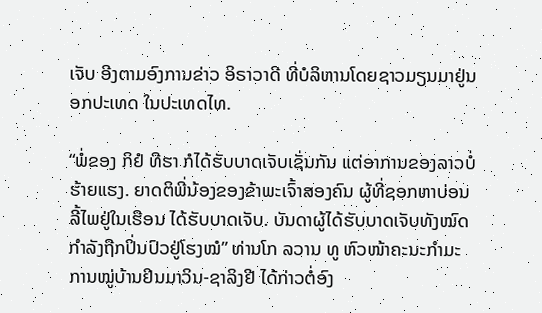ເຈັບ ອີງຕາມອົງການຂ່າວ ອິຣາວາດີ ທີ່ບໍລິຫານໂດຍຊາວມຽນມາຢູ່ນອກປະເທດ ໃນປະເທດໄທ.

“ພໍ່ຂອງ ກິຢໍ ທີຮາ ກໍໄດ້ຮັບບາດເຈັບເຊັ່ນກັນ ແຕ່ອາການຂອງລາວບໍ່ຮ້າຍແຮງ. ຍາດຕິພີ່ນ້ອງຂອງຂ້າພະເຈົ້າສອງຄົນ ຜູ້ທີ່ຊອກຫາບ່ອນລີ້ໄພຢູ່ໃນເຮືອນ ໄດ້ຮັບບາດເຈັບ. ບັນດາຜູ້ໄດ້ຮັບບາດເຈັບທັງໝົດກຳລັງຖືກປິ່ນປົວຢູ່ໂຮງໝໍ” ທ່ານໂກ ລວານ ທູ ຫົວໜ້າຄະນະກຳມະການໝູ່ບ້ານຢິນມາວິນ-ຊາລິງຢີ ໄດ້ກ່າວຕໍ່ອົງ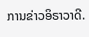ການຂ່າວອິຣາວາດີ.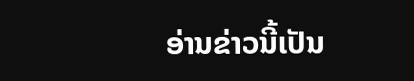ອ່ານຂ່າວນີ້ເປັນ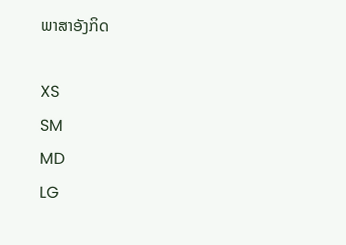ພາສາອັງກິດ

XS
SM
MD
LG